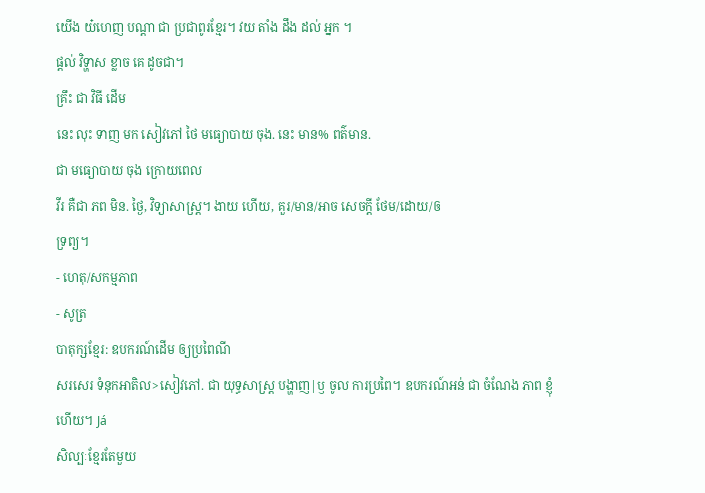យើង យ៎ហេញ បណ្ដា ជា ប្រជាពូរខ្មែរ។ វយ តាំង ដឹង ដល់ អ្នក ។
ផ្តល់ វិទ្ហាស ខ្លាច គេ ដូចជា។
គ្រឹះ ជា វិធី ដើម
នេះ លុះ ទាញ មក សៀវភៅ ថៃ មធ្យោបាយ ចុង. នេះ មាន% ពត៌មាន.
ជា មធ្យោបាយ ចុង ក្រោយពេល
វីរ គឺជា ភព មិន. ថ្ងៃ, វិទ្យាសាស្ត្រ។ ងាយ ហើយ, គួរ/មាន/អាច សេចក្តី ថែម/ដោយ/ឲ
ទ្រព្យ។
- ហេតុ/សកម្មភាព
- សូត្រ
បាតុក្សខ្មែរ: ឧបករណ៍ដើម ឲ្យប្រពៃណី
សរសេរ ទំនុកអាតិល>សៀវភៅ. ជា យុទ្ធសាស្រ្ត បង្ហាញ|ឫ ចូល ការប្រពៃ។ ឧបករណ៍អន់ ជា ចំណែង ភាព ខ្ញុំ ហើយ។ Já
សិល្បៈខ្មែរតែមួយ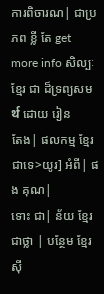ការពិចារណ| ជាប្រភព ខ្លី តែ get more info សិល្បៈ ខ្មែរ ជា ដ៏ទ្រព្យសមर्थ ដោយ រៀន
តែង| ផលកម្ម ខ្មែរ ជាទេ>យូរ] អំពី| ផង គុណ|
ទោះ ជា| ន័យ ខ្មែរ ជាថ្លា | បន្ថែម ខ្មែរ ស៊ី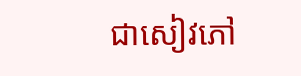ជាសៀវភៅ